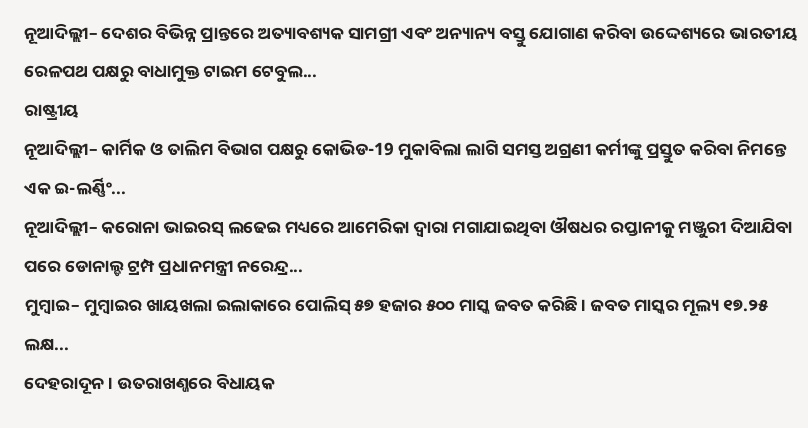ନୂଆଦିଲ୍ଲୀ– ଦେଶର ବିଭିନ୍ନ ପ୍ରାନ୍ତରେ ଅତ୍ୟାବଶ୍ୟକ ସାମଗ୍ରୀ ଏବଂ ଅନ୍ୟାନ୍ୟ ବସ୍ତୁ ଯୋଗାଣ କରିବା ଉଦ୍ଦେଶ୍ୟରେ ଭାରତୀୟ ରେଳପଥ ପକ୍ଷରୁ ବାଧାମୁକ୍ତ ଟାଇମ ଟେବୁଲ...
ରାଷ୍ଟ୍ରୀୟ
ନୂଆଦିଲ୍ଲୀ– କାର୍ମିକ ଓ ତାଲିମ ବିଭାଗ ପକ୍ଷରୁ କୋଭିଡ-19 ମୁକାବିଲା ଲାଗି ସମସ୍ତ ଅଗ୍ରଣୀ କର୍ମୀଙ୍କୁ ପ୍ରସ୍ତୁତ କରିବା ନିମନ୍ତେ ଏକ ଇ-ଲର୍ଣ୍ଣିଂ...
ନୂଆଦିଲ୍ଲୀ– କରୋନା ଭାଇରସ୍ ଲଢେଇ ମଧ୍ୟରେ ଆମେରିକା ଦ୍ୱାରା ମଗାଯାଇଥିବା ଔଷଧର ରପ୍ତାନୀକୁ ମଞ୍ଜୁରୀ ଦିଆଯିବା ପରେ ଡୋନାଲ୍ଡ ଟ୍ରମ୍ପ ପ୍ରଧାନମନ୍ତ୍ରୀ ନରେନ୍ଦ୍ର...
ମୁମ୍ବାଇ– ମୁମ୍ବାଇର ଖାୟଖଲା ଇଲାକାରେ ପୋଲିସ୍ ୫୭ ହଜାର ୫୦୦ ମାସ୍କ ଜବତ କରିଛି । ଜବତ ମାସ୍କର ମୂଲ୍ୟ ୧୭.୨୫ ଲକ୍ଷ...
ଦେହରାଦୂନ । ଉତରାଖଣ୍ଜରେ ବିଧାୟକ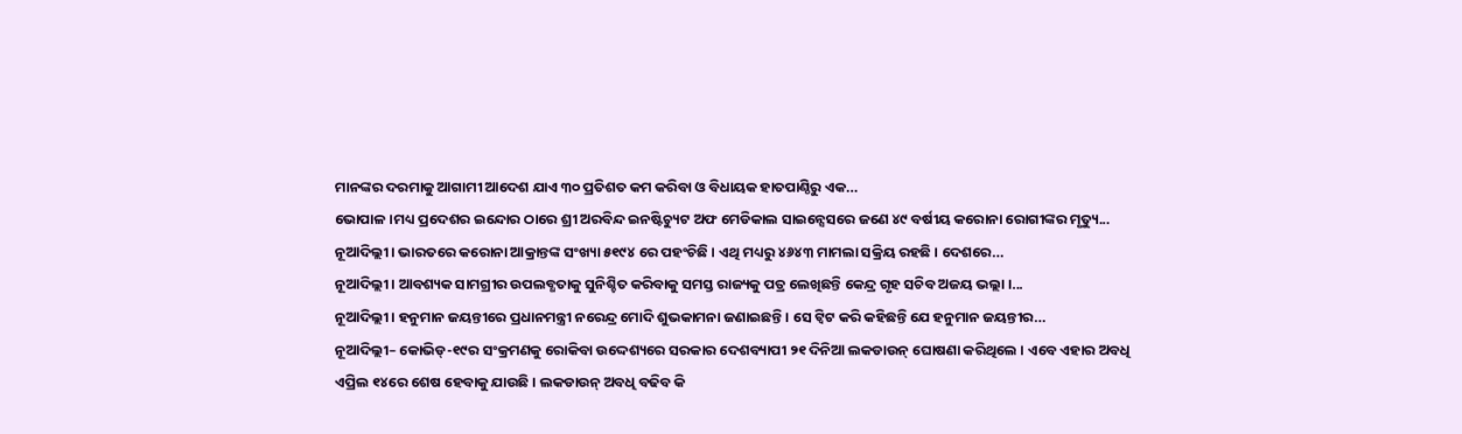ମାନଙ୍କର ଦରମାକୁ ଆଗାମୀ ଆଦେଶ ଯାଏ ୩୦ ପ୍ରତିଶତ କମ କରିବା ଓ ବିଧାୟକ ହାତପାଣ୍ଠିରୁ ଏକ...
ଭୋପାଳ ।ମଧ୍ୟ ପ୍ରଦେଶର ଇନ୍ଦୋର ଠାରେ ଶ୍ରୀ ଅରବିନ୍ଦ ଇନଷ୍ଟିଚ୍ୟୁଟ ଅଫ ମେଡିକାଲ ସାଇନ୍ସେସରେ ଜଣେ ୪୯ ବର୍ଷୀୟ କରୋନା ରୋଗୀଙ୍କର ମୃତ୍ୟୁ...
ନୂଆଦିଲ୍ଲୀ। ଭାରତରେ କରୋନା ଆକ୍ରାନ୍ତଙ୍କ ସଂଖ୍ୟା ୫୧୯୪ ରେ ପହଂଚିଛି । ଏଥି ମଧ୍ୟରୁ ୪୬୪୩ ମାମଲା ସକ୍ରିୟ ରହଛି । ଦେଶରେ...
ନୂଆଦିଲ୍ଲୀ । ଆବଶ୍ୟକ ସାମଗ୍ରୀର ଉପଲବ୍ଧତାକୁ ସୁନିଶ୍ଚିତ କରିବାକୁ ସମସ୍ତ ରାଜ୍ୟକୁ ପତ୍ର ଲେଖିଛନ୍ତି କେନ୍ଦ୍ର ଗୃହ ସଚିବ ଅଜୟ ଭଲ୍ଲା ।...
ନୂଆଦିଲ୍ଲୀ । ହନୁମାନ ଜୟନ୍ତୀରେ ପ୍ରଧାନମନ୍ତ୍ରୀ ନରେନ୍ଦ୍ର ମୋଦି ଶୁଭକାମନା ଜଣାଇଛନ୍ତି । ସେ ଟ୍ୱିଟ କରି କହିଛନ୍ତି ଯେ ହନୁମାନ ଜୟନ୍ତୀର...
ନୂଆଦିଲ୍ଲୀ– କୋଭିଡ୍-୧୯ର ସଂକ୍ରମଣକୁ ରୋକିବା ଉଦ୍ଦେଶ୍ୟରେ ସରକାର ଦେଶବ୍ୟାପୀ ୨୧ ଦିନିଆ ଲକଡାଉନ୍ ଘୋଷଣା କରିଥିଲେ । ଏବେ ଏହାର ଅବଧି ଏପ୍ରିଲ ୧୪ରେ ଶେଷ ହେବାକୁ ଯାଉଛି । ଲକଡାଉନ୍ ଅବଧି ବଢିବ କି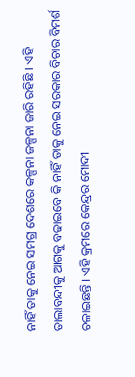ନାହିଁ ତାକୁ ନେଇ ସମଗ୍ର ଦେଶରେ କଳ୍ପନା ଜଳ୍ପନା ଜାରି ରହିଛି । ଏହି ତାଲାବନ୍ଦୀକୁ ଆଗକୁ ବଢାଇବେ କି ନାହିଁ ତାକୁ ନେଇ ସରକାର ବିଚାର ବିମର୍ଶ ଚଳାଇଛନ୍ତି । ଏହି କ୍ରମରେ କେନ୍ଦ୍ରର ମୋଦୀ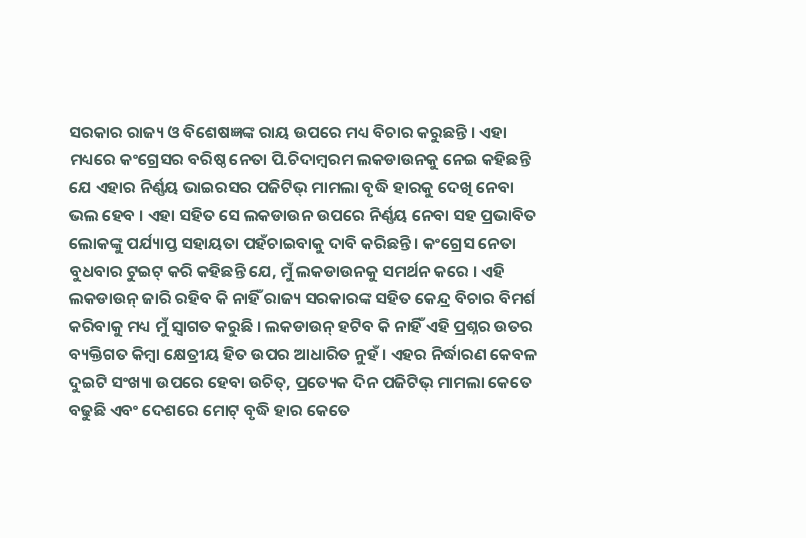ସରକାର ରାଜ୍ୟ ଓ ବିଶେଷଜ୍ଞଙ୍କ ରାୟ ଉପରେ ମଧ୍ୟ ବିଚାର କରୁଛନ୍ତି । ଏହା ମଧ୍ୟରେ କଂଗ୍ରେସର ବରିଷ୍ଠ ନେତା ପି.ଚିଦାମ୍ବରମ ଲକଡାଉନକୁ ନେଇ କହିଛନ୍ତି ଯେ ଏହାର ନିର୍ଣ୍ଣୟ ଭାଇରସର ପଜିଟିଭ୍ ମାମଲା ବୃଦ୍ଧି ହାରକୁ ଦେଖି ନେବା ଭଲ ହେବ । ଏହା ସହିତ ସେ ଲକଡାଉନ ଉପରେ ନିର୍ଣ୍ଣୟ ନେବା ସହ ପ୍ରଭାବିତ ଲୋକଙ୍କୁ ପର୍ଯ୍ୟାପ୍ତ ସହାୟତା ପହଁଚାଇବାକୁ ଦାବି କରିଛନ୍ତି । କଂଗ୍ରେସ ନେତା ବୁଧବାର ଟୁଇଟ୍ କରି କହିଛନ୍ତି ଯେ, ମୁଁ ଲକଡାଉନକୁ ସମର୍ଥନ କରେ । ଏହି ଲକଡାଉନ୍ ଜାରି ରହିବ କି ନାହିଁ ରାଜ୍ୟ ସରକାରଙ୍କ ସହିତ କେନ୍ଦ୍ର ବିଚାର ବିମର୍ଶ କରିବାକୁ ମଧ୍ୟ ମୁଁ ସ୍ୱାଗତ କରୁଛି । ଲକଡାଉନ୍ ହଟିବ କି ନାହିଁ ଏହି ପ୍ରଶ୍ନର ଉତର ବ୍ୟକ୍ତିଗତ କିମ୍ବା କ୍ଷେତ୍ରୀୟ ହିତ ଉପର ଆଧାରିତ ନୁହଁ । ଏହର ନିର୍ଦ୍ଧାରଣ କେବଳ ଦୁଇଟି ସଂଖ୍ୟା ଉପରେ ହେବା ଉଚିତ୍, ପ୍ରତ୍ୟେକ ଦିନ ପଜିଟିଭ୍ ମାମଲା କେତେ ବଢୁଛି ଏବଂ ଦେଶରେ ମୋଟ୍ ବୃଦ୍ଧି ହାର କେତେ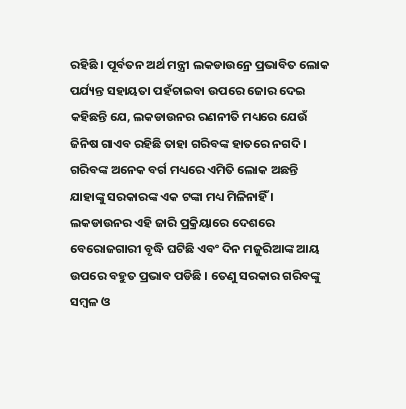ରହିଛି । ପୂର୍ବତନ ଅର୍ଥ ମନ୍ତ୍ରୀ ଲକଡାଉନ୍ରେ ପ୍ରଭାବିତ ଲୋକ ପର୍ଯ୍ୟନ୍ତ ସହାୟତା ପହଁଚାଇବା ଉପରେ ଜୋର ଦେଇ କହିଛନ୍ତି ଯେ, ଲକଡାଉନର ରଣନୀତି ମଧ୍ୟରେ ଯେଉଁ ଜିନିଷ ଗାଏବ ରହିଛି ତାହା ଗରିବଙ୍କ ହାତରେ ନଗଦି । ଗରିବଙ୍କ ଅନେକ ବର୍ଗ ମଧ୍ୟରେ ଏମିତି ଲୋକ ଅଛନ୍ତି ଯାହାଙ୍କୁ ସରକାରଙ୍କ ଏକ ଟଙ୍କା ମଧ୍ୟ ମିଳିନାହିଁ । ଲକଡାଉନର ଏହି ଜାରି ପ୍ରକ୍ରିୟାରେ ଦେଶରେ ବେରୋଜଗାରୀ ବୃଦ୍ଧି ଘଟିଛି ଏବଂ ଦିନ ମଜୁରିଆଙ୍କ ଆୟ ଉପରେ ବହୁତ ପ୍ରଭାବ ପଡିଛି । ତେଣୁ ସରକାର ଗରିବଙ୍କୁ ସମ୍ବଳ ଓ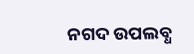ନଗଦ ଉପଲବ୍ଧ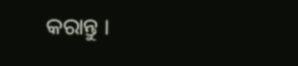କରାନ୍ତୁ ।